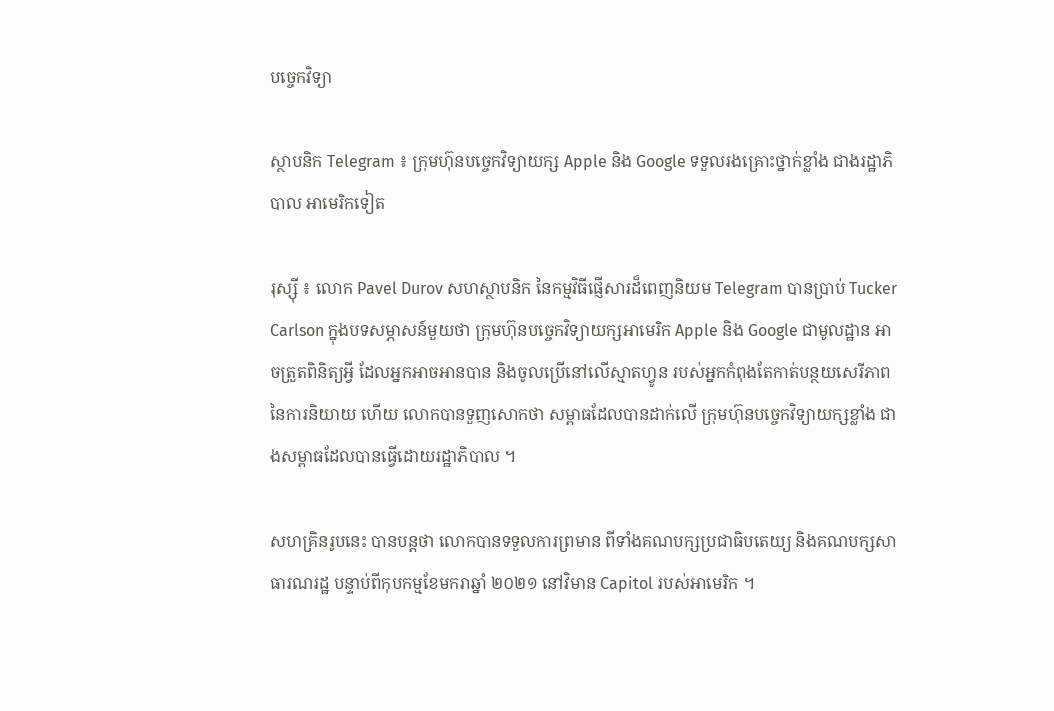បច្ចេកវិទ្យា

ស្ថាបនិក Telegram ៖ ក្រុមហ៊ុនបច្ចេកវិទ្យាយក្ស Apple និង Google ទទួលរងគ្រោះថ្នាក់ខ្លាំង ជាងរដ្ឋាភិបាល អាមេរិកទៀត

រុស្ស៊ី ៖ លោក Pavel Durov សហស្ថាបនិក នៃកម្មវិធីផ្ញើសារដ៏ពេញនិយម Telegram បានប្រាប់ Tucker Carlson ក្នុងបទសម្ភាសន៍មួយថា ក្រុមហ៊ុនបច្ចេកវិទ្យាយក្សអាមេរិក Apple និង Google ជាមូលដ្ឋាន អាចត្រួតពិនិត្យអ្វី ដែលអ្នកអាចអានបាន និងចូលប្រើនៅលើស្មាតហ្វូន របស់អ្នកកំពុងតែកាត់បន្ថយសេរីភាព នៃការនិយាយ ហើយ លោកបានទួញសោកថា សម្ពាធដែលបានដាក់លើ ក្រុមហ៊ុនបច្ចេកវិទ្យាយក្សខ្លាំង ជាងសម្ពាធដែលបានធ្វើដោយរដ្ឋាភិបាល ។

សហគ្រិនរូបនេះ បានបន្តថា លោកបានទទួលការព្រមាន ពីទាំងគណបក្សប្រជាធិបតេយ្យ និងគណបក្សសាធារណរដ្ឋ បន្ទាប់ពីកុបកម្មខែមករាឆ្នាំ ២០២១ នៅវិមាន Capitol របស់អាមេរិក ។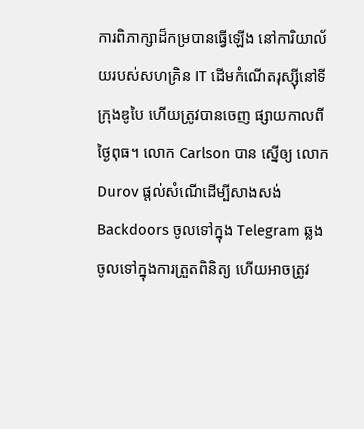ការពិភាក្សាដ៏កម្របានធ្វើឡើង នៅការិយាល័យរបស់សហគ្រិន IT ដើមកំណើតរុស្ស៊ីនៅទីក្រុងឌូបៃ ហើយត្រូវបានចេញ ផ្សាយកាលពីថ្ងៃពុធ។ លោក Carlson បាន ស្នើឲ្យ លោក Durov ផ្តល់សំណើដើម្បីសាងសង់ Backdoors ចូលទៅក្នុង Telegram ឆ្លងចូលទៅក្នុងការត្រួតពិនិត្យ ហើយអាចត្រូវ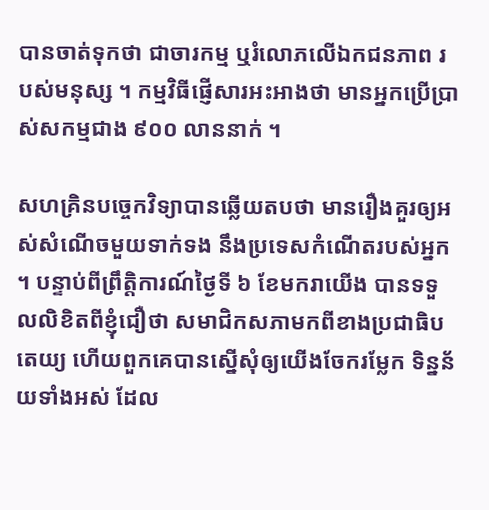បានចាត់ទុកថា ជាចារកម្ម ឬរំលោភលើឯកជនភាព របស់មនុស្ស ។ កម្មវិធីផ្ញើសារអះអាងថា មានអ្នកប្រើប្រាស់សកម្មជាង ៩០០ លាននាក់ ។

សហគ្រិនបច្ចេកវិទ្យាបានឆ្លើយតបថា មានរឿងគួរឲ្យអស់សំណើចមួយទាក់ទង នឹងប្រទេសកំណើតរបស់អ្នក ។ បន្ទាប់ពីព្រឹត្តិការណ៍ថ្ងៃទី ៦ ខែមករាយើង បានទទួលលិខិតពីខ្ញុំជឿថា សមាជិកសភាមកពីខាងប្រជាធិបតេយ្យ ហើយពួកគេបានស្នើសុំឲ្យយើងចែករម្លែក ទិន្នន័យទាំងអស់ ដែល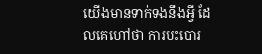យើងមានទាក់ទងនឹងអ្វី ដែលគេហៅថា ការបះបោរ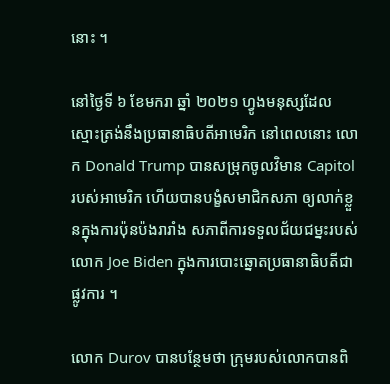នោះ ។

នៅថ្ងៃទី ៦ ខែមករា ឆ្នាំ ២០២១ ហ្វូងមនុស្សដែលស្មោះត្រង់នឹងប្រធានាធិបតីអាមេរិក នៅពេលនោះ លោក Donald Trump បានសម្រុកចូលវិមាន Capitol របស់អាមេរិក ហើយបានបង្ខំសមាជិកសភា ឲ្យលាក់ខ្លួនក្នុងការប៉ុនប៉ងរារាំង សភាពីការទទួលជ័យជម្នះរបស់លោក Joe Biden ក្នុងការបោះឆ្នោតប្រធានាធិបតីជាផ្លូវការ ។

លោក Durov បានបន្ថែមថា ក្រុមរបស់លោកបានពិ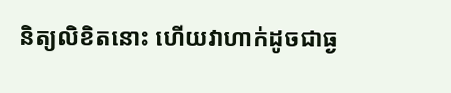និត្យលិខិតនោះ ហើយវាហាក់ដូចជាធ្ង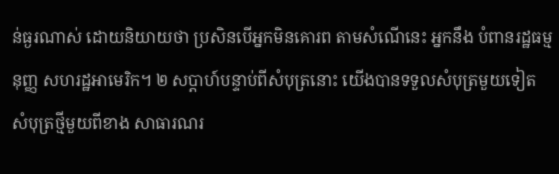ន់ធ្ងរណាស់ ដោយនិយាយថា ប្រសិនបើអ្នកមិនគោរព តាមសំណើនេះ អ្នកនឹង បំពានរដ្ឋធម្មនុញ្ញ សហរដ្ឋអាមេរិក។ ២ សប្តាហ៍បន្ទាប់ពីសំបុត្រនោះ យើងបានទទួលសំបុត្រមួយទៀត សំបុត្រថ្មីមួយពីខាង សាធារណរ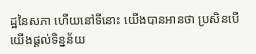ដ្ឋនៃសភា ហើយនៅទីនោះ យើងបានអានថា ប្រសិនបើយើងផ្តល់ទិន្នន័យ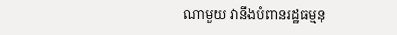ណាមួយ វានឹងបំពានរដ្ឋធម្មនុ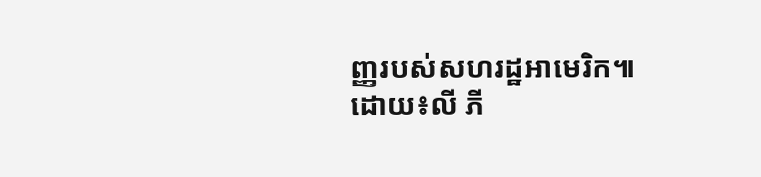ញ្ញរបស់សហរដ្ឋអាមេរិក៕
ដោយ៖លី ភី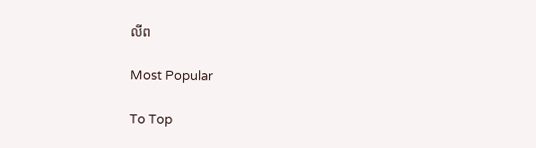លីព

Most Popular

To Top